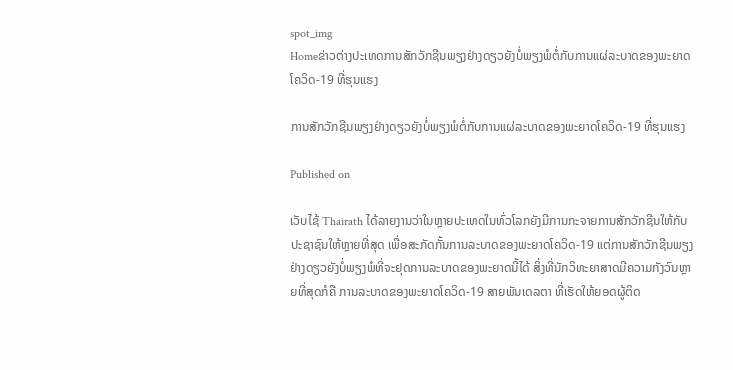spot_img
Homeຂ່າວຕ່າງປະເທດການສັກວັກຊີນພຽງຢ່າງດຽວຍັງບໍ່ພຽງພໍຕໍ່ກັບການແຜ່ລະບາດຂອງພະຍາດໂຄວິດ-19 ທີ່ຮຸນແຮງ

ການສັກວັກຊີນພຽງຢ່າງດຽວຍັງບໍ່ພຽງພໍຕໍ່ກັບການແຜ່ລະບາດຂອງພະຍາດໂຄວິດ-19 ທີ່ຮຸນແຮງ

Published on

ເວັບໄຊ້ Thairath ໄດ້ລາຍງານວ່າໃນຫຼາຍປະເທດໃນທົ່ວໂລກຍັງມີການກະຈາຍການສັກວັກຊີນໃຫ້ກັບປະຊາຊົນໃຫ້ຫຼາຍທີ່ສຸດ ເພື່ອສະກັດກັ້ນການລະບາດຂອງພະຍາດໂຄວິດ-19 ແຕ່ການສັກວັກຊີນພຽງຢ່າງດຽວຍັງບໍ່ພຽງພໍທີ່ຈະຢຸດການລະບາດຂອງພະຍາດນີ້ໄດ້ ສິ່ງທີ່ນັກວິທະຍາສາດມີຄວາມກັງວົນຫຼາຍທີ່ສຸດກໍຄື ການລະບາດຂອງພະຍາດໂຄວິດ-19 ສາຍພັນເດລຕາ ທີ່ເຮັດໃຫ້ຍອດຜູ້ຕິດ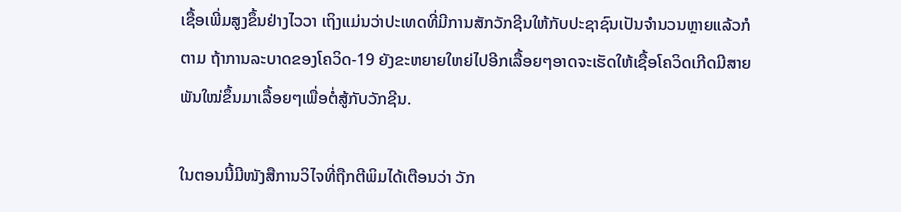ເຊື້ອເພີ່ມສູງຂຶ້ນຢ່າງໄວວາ ເຖິງແມ່ນວ່າປະເທດທີ່ມີການສັກວັກຊີນໃຫ້ກັບປະຊາຊົນເປັນຈໍານວນຫຼາຍແລ້ວກໍຕາມ ຖ້າການລະບາດຂອງໂຄວິດ-19 ຍັງຂະຫຍາຍໃຫຍ່ໄປອີກເລື້ອຍໆອາດຈະເຮັດໃຫ້ເຊື້ອໂຄວິດເກີດມີສາຍພັນໃໝ່ຂຶ້ນມາເລື້ອຍໆເພື່ອຕໍ່ສູ້ກັບວັກຊີນ.

ໃນຕອນນີ້ມີໜັງສືການວິໄຈທີ່ຖືກຕີພິມໄດ້ເຕືອນວ່າ ວັກ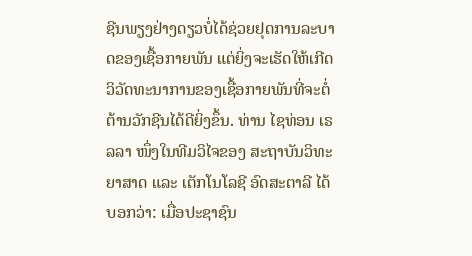ຊີນພຽງຢ່າງດຽວບໍ່ໄດ້ຊ່ວຍຢຸດການລະບາດຂອງເຊື້ອກາຍພັນ ແຕ່ຍິ່ງຈະເຮັດໃຫ້ເກີດວິວັດທະນາການຂອງເຊື້ອກາຍພັນທີ່ຈະຕໍ່ຕ້ານວັກຊີນໄດ້ດີຍິ່ງຂຶ້ນ. ທ່ານ ໄຊທ່ອນ ເຣລລາ ໜຶ່ງໃນທີມວິໄຈຂອງ ສະຖາບັນວິທະຍາສາດ ແລະ ເຕັກໂນໂລຊີ ອົດສະຕາລີ ໄດ້ບອກວ່າ: ເມື່ອປະຊາຊົນ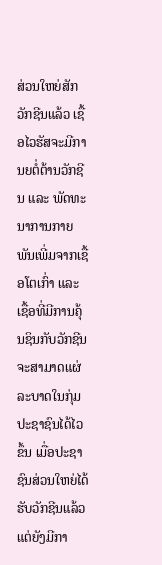ສ່ວນໃຫຍ່ສັກວັກຊີນແລ້ວ ເຊື້ອໄວຮັສຈະມີການຍຕໍ່ຕ້ານວັກຊີນ ແລະ ພັດທະນາການກາຍພັນເພີ່ມຈາກເຊື້ອໂຕເກົ່າ ແລະ ເຊື້ອທີ່ມີການຄຸ້ນຊິນກັບວັກຊີນຈະສາມາດແຜ່ລະບາດໃນກຸ່ມປະຊາຊົນໄດ້ໄວຂຶ້ນ ເມື່ອປະຊາຊົນສ່ວນໃຫຍ່ໄດ້ຮັບວັກຊີນແລ້ວ ແຕ່ຍັງມີກາ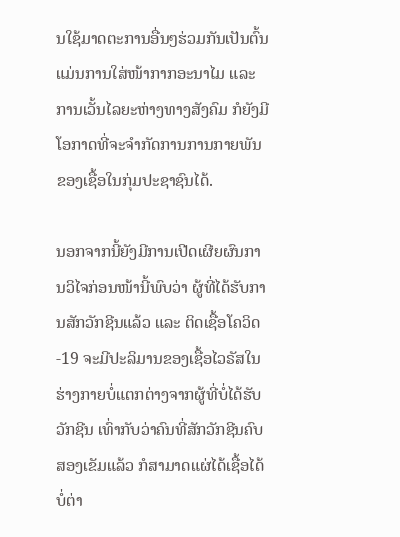ນໃຊ້ມາດຕະການອື່ນໆຮ່ວມກັນເປັນຕົ້ນແມ່ນການໃສ່ໜ້າກາກອະນາໄມ ແລະ ການເວັ້ນໄລຍະຫ່າງທາງສັງຄົມ ກໍຍັງມີໂອກາດທີ່ຈະຈໍາກັດການການກາຍພັນຂອງເຊື້ອໃນກຸ່ມປະຊາຊົນໄດ້.

ນອກຈາກນີ້ຍັງມີການເປີດເຜີຍຜົນການວິໄຈກ່ອນໜ້ານີ້ພົບວ່າ ຜູ້ທີ່ໄດ້ຮັບການສັກວັກຊີນແລ້ວ ແລະ ຕິດເຊື້ອໂຄວິດ-19 ຈະມີປະລິມານຂອງເຊື້ອໄວຣັສໃນຮ່າງກາຍບໍ່ແຕກຕ່າງຈາກຜູ້ທີ່ບໍ່ໄດ້ຮັບວັກຊີນ ເທົ່າກັບວ່າຄົນທີ່ສັກວັກຊີນຄົບສອງເຂັມແລ້ວ ກໍສາມາດແຜ່ໄດ້ເຊື້ອໄດ້ບໍ່ຕ່າ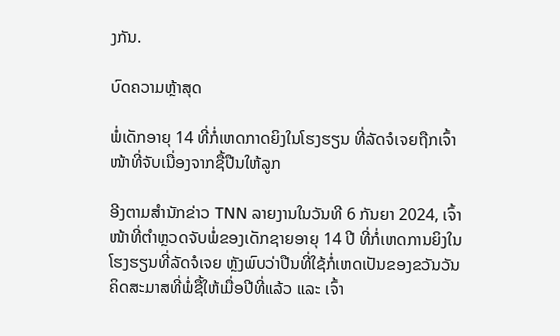ງກັນ.

ບົດຄວາມຫຼ້າສຸດ

ພໍ່ເດັກອາຍຸ 14 ທີ່ກໍ່ເຫດກາດຍິງໃນໂຮງຮຽນ ທີ່ລັດຈໍເຈຍຖືກເຈົ້າໜ້າທີ່ຈັບເນື່ອງຈາກຊື້ປືນໃຫ້ລູກ

ອີງຕາມສຳນັກຂ່າວ TNN ລາຍງານໃນວັນທີ 6 ກັນຍາ 2024, ເຈົ້າໜ້າທີ່ຕຳຫຼວດຈັບພໍ່ຂອງເດັກຊາຍອາຍຸ 14 ປີ ທີ່ກໍ່ເຫດການຍິງໃນໂຮງຮຽນທີ່ລັດຈໍເຈຍ ຫຼັງພົບວ່າປືນທີ່ໃຊ້ກໍ່ເຫດເປັນຂອງຂວັນວັນຄິດສະມາສທີ່ພໍ່ຊື້ໃຫ້ເມື່ອປີທີ່ແລ້ວ ແລະ ເຈົ້າ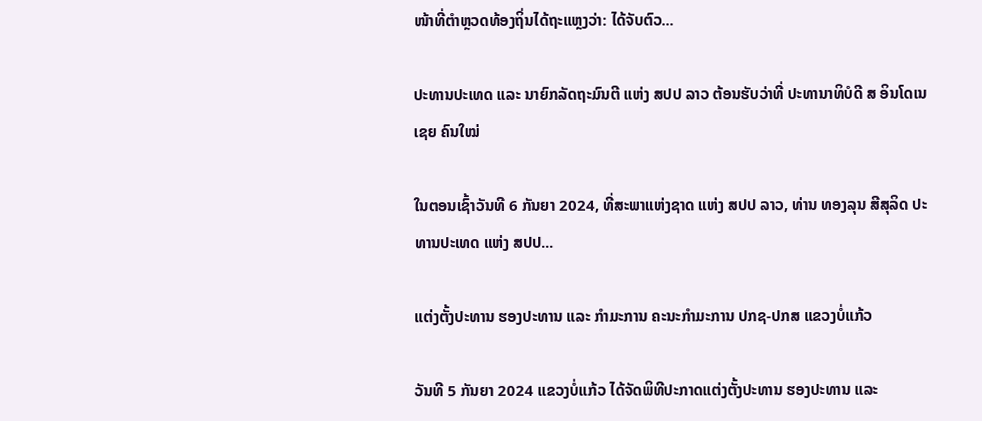ໜ້າທີ່ຕຳຫຼວດທ້ອງຖິ່ນໄດ້ຖະແຫຼງວ່າ: ໄດ້ຈັບຕົວ...

ປະທານປະເທດ ແລະ ນາຍົກລັດຖະມົນຕີ ແຫ່ງ ສປປ ລາວ ຕ້ອນຮັບວ່າທີ່ ປະທານາທິບໍດີ ສ ອິນໂດເນເຊຍ ຄົນໃໝ່

ໃນຕອນເຊົ້າວັນທີ 6 ກັນຍາ 2024, ທີ່ສະພາແຫ່ງຊາດ ແຫ່ງ ສປປ ລາວ, ທ່ານ ທອງລຸນ ສີສຸລິດ ປະທານປະເທດ ແຫ່ງ ສປປ...

ແຕ່ງຕັ້ງປະທານ ຮອງປະທານ ແລະ ກຳມະການ ຄະນະກຳມະການ ປກຊ-ປກສ ແຂວງບໍ່ແກ້ວ

ວັນທີ 5 ກັນຍາ 2024 ແຂວງບໍ່ແກ້ວ ໄດ້ຈັດພິທີປະກາດແຕ່ງຕັ້ງປະທານ ຮອງປະທານ ແລະ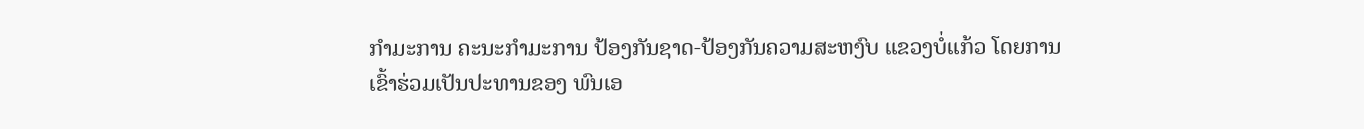ກຳມະການ ຄະນະກຳມະການ ປ້ອງກັນຊາດ-ປ້ອງກັນຄວາມສະຫງົບ ແຂວງບໍ່ແກ້ວ ໂດຍການເຂົ້າຮ່ວມເປັນປະທານຂອງ ພົນເອ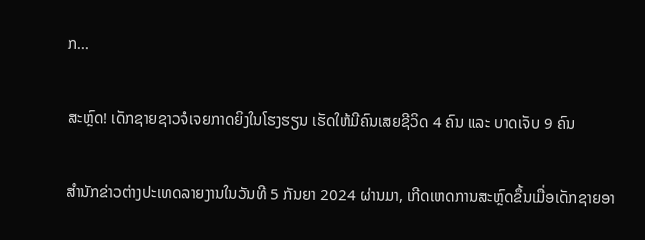ກ...

ສະຫຼົດ! ເດັກຊາຍຊາວຈໍເຈຍກາດຍິງໃນໂຮງຮຽນ ເຮັດໃຫ້ມີຄົນເສຍຊີວິດ 4 ຄົນ ແລະ ບາດເຈັບ 9 ຄົນ

ສຳນັກຂ່າວຕ່າງປະເທດລາຍງານໃນວັນທີ 5 ກັນຍາ 2024 ຜ່ານມາ, ເກີດເຫດການສະຫຼົດຂຶ້ນເມື່ອເດັກຊາຍອາ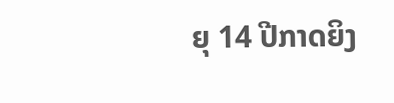ຍຸ 14 ປີກາດຍິງ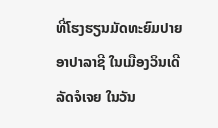ທີ່ໂຮງຮຽນມັດທະຍົມປາຍ ອາປາລາຊີ ໃນເມືອງວິນເດີ ລັດຈໍເຈຍ ໃນວັນ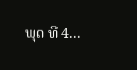ພຸດ ທີ 4...